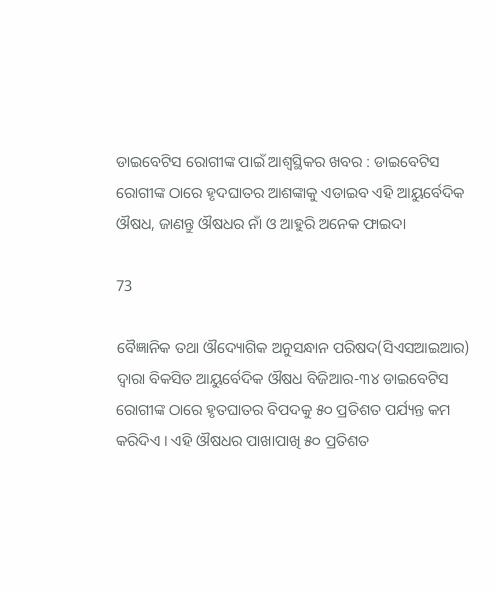ଡାଇବେଟିସ ରୋଗୀଙ୍କ ପାଇଁ ଆଶ୍ୱସ୍ଥିକର ଖବର : ଡାଇବେଟିସ ରୋଗୀଙ୍କ ଠାରେ ହୃଦଘାତର ଆଶଙ୍କାକୁ ଏଡାଇବ ଏହି ଆୟୁର୍ବେଦିକ ଔଷଧ, ଜାଣନ୍ତୁ ଔଷଧର ନାଁ ଓ ଆହୁରି ଅନେକ ଫାଇଦା

73

ବୈଜ୍ଞାନିକ ତଥା ଔଦ୍ୟୋଗିକ ଅନୁସନ୍ଧାନ ପରିଷଦ(ସିଏସଆଇଆର) ଦ୍ୱାରା ବିକସିତ ଆୟୁର୍ବେଦିକ ଔଷଧ ବିଜିଆର-୩୪ ଡାଇବେଟିସ ରୋଗୀଙ୍କ ଠାରେ ହୃତଘାତର ବିପଦକୁ ୫୦ ପ୍ରତିଶତ ପର୍ଯ୍ୟନ୍ତ କମ କରିଦିଏ । ଏହି ଔଷଧର ପାଖାପାଖି ୫୦ ପ୍ରତିଶତ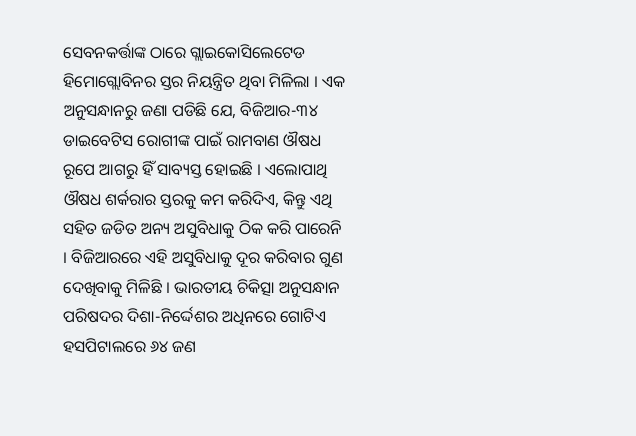ସେବନକର୍ତ୍ତାଙ୍କ ଠାରେ ଗ୍ଲାଇକୋସିଲେଟେଡ ହିମୋଗ୍ଲୋବିନର ସ୍ତର ନିୟନ୍ତ୍ରିତ ଥିବା ମିଳିଲା । ଏକ ଅନୁସନ୍ଧାନରୁ ଜଣା ପଡିଛି ଯେ, ବିଜିଆର-୩୪ ଡାଇବେଟିସ ରୋଗୀଙ୍କ ପାଇଁ ରାମବାଣ ଔଷଧ ରୂପେ ଆଗରୁ ହିଁ ସାବ୍ୟସ୍ତ ହୋଇଛି । ଏଲୋପାଥି ଔଷଧ ଶର୍କରାର ସ୍ତରକୁ କମ କରିଦିଏ, କିନ୍ତୁ ଏଥି ସହିତ ଜଡିତ ଅନ୍ୟ ଅସୁବିଧାକୁ ଠିକ କରି ପାରେନି । ବିଜିଆରରେ ଏହି ଅସୁବିଧାକୁ ଦୂର କରିବାର ଗୁଣ ଦେଖିବାକୁ ମିଳିଛି । ଭାରତୀୟ ଚିକିତ୍ସା ଅନୁସନ୍ଧାନ ପରିଷଦର ଦିଶା-ନିର୍ଦ୍ଦେଶର ଅଧିନରେ ଗୋଟିଏ ହସପିଟାଲରେ ୬୪ ଜଣ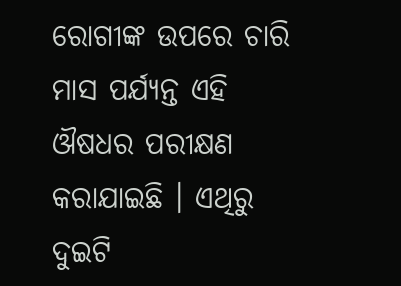ରୋଗୀଙ୍କ ଉପରେ ଚାରି ମାସ ପର୍ଯ୍ୟନ୍ତ ଏହି ଔଷଧର ପରୀକ୍ଷଣ କରାଯାଇଛି । ଏଥିରୁ ଦୁଇଟି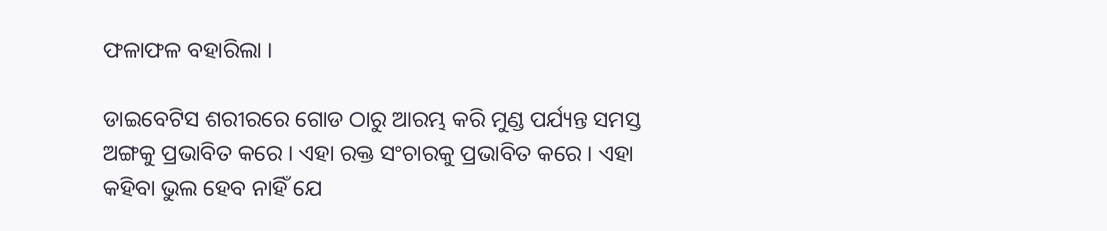ଫଳାଫଳ ବହାରିଲା ।

ଡାଇବେଟିସ ଶରୀରରେ ଗୋଡ ଠାରୁ ଆରମ୍ଭ କରି ମୁଣ୍ଡ ପର୍ଯ୍ୟନ୍ତ ସମସ୍ତ ଅଙ୍ଗକୁ ପ୍ରଭାବିତ କରେ । ଏହା ରକ୍ତ ସଂଚାରକୁ ପ୍ରଭାବିତ କରେ । ଏହା କହିବା ଭୁଲ ହେବ ନାହିଁ ଯେ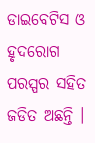ଡାଇବେଟିସ ଓ ହୃଦରୋଗ ପରସ୍ପର ସହିତ ଜଡିତ ଅଛନ୍ତି ।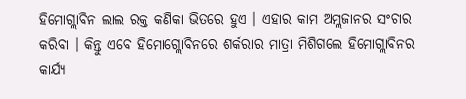ହିମୋଗ୍ଲାବିନ ଲାଲ ରକ୍ତ କଣିକା ଭିତରେ ହୁଏ । ଏହାର କାମ ଅମ୍ଲଜାନର ସଂଚାର କରିବା । କିନ୍ତୁ ଏବେ ହିମୋଗ୍ଲୋବିନରେ ଶର୍କରାର ମାତ୍ରା ମିଶିଗଲେ ହିମୋଗ୍ଲାବିନର କାର୍ଯ୍ୟ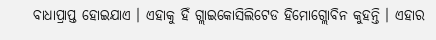ବାଧାପ୍ରାପ୍ତ ହୋଇଯାଏ । ଏହାକୁ ହିଁ ଗ୍ଲାଇକୋସିଲିଟେଡ ହିମୋଗ୍ଲୋବିନ କୁହନ୍ତି । ଏହାର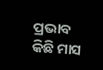ପ୍ରଭାବ କିଛି ମାସ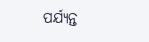ପର୍ଯ୍ୟନ୍ତ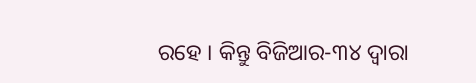ରହେ । କିନ୍ତୁ ବିଜିଆର-୩୪ ଦ୍ୱାରା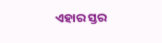ଏହାର ସ୍ତର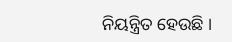ନିୟନ୍ତ୍ରିତ ହେଉଛି ।